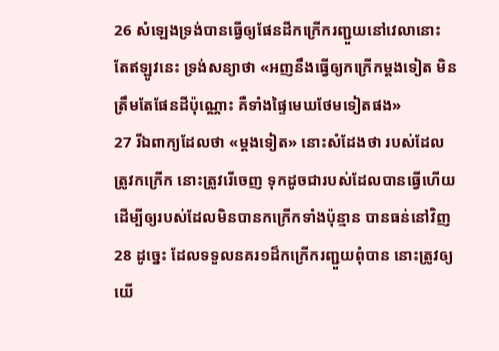26 សំឡេងទ្រង់បានធ្វើឲ្យផែនដីកក្រើករញ្ជួយនៅវេលានោះ តែឥឡូវនេះ ទ្រង់សន្យាថា «អញនឹងធ្វើឲ្យកក្រើកម្តងទៀត មិនត្រឹមតែផែនដីប៉ុណ្ណោះ គឺទាំងផ្ទៃមេឃថែមទៀតផង»
27 រីឯពាក្យដែលថា «ម្តងទៀត» នោះសំដែងថា របស់ដែលត្រូវកក្រើក នោះត្រូវរើចេញ ទុកដូចជារបស់ដែលបានធ្វើហើយ ដើម្បីឲ្យរបស់ដែលមិនបានកក្រើកទាំងប៉ុន្មាន បានធន់នៅវិញ
28 ដូច្នេះ ដែលទទួលនគរ១ដ៏កក្រើករញ្ជួយពុំបាន នោះត្រូវឲ្យយើ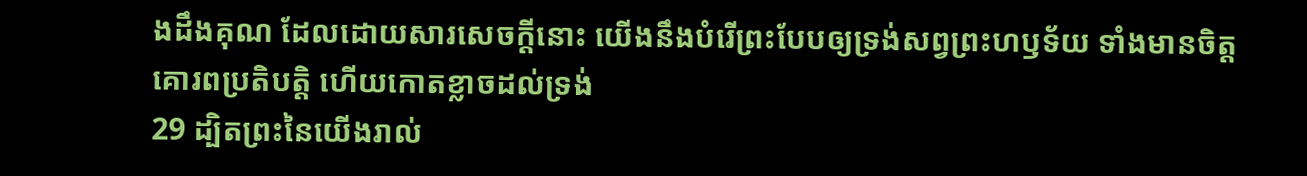ងដឹងគុណ ដែលដោយសារសេចក្ដីនោះ យើងនឹងបំរើព្រះបែបឲ្យទ្រង់សព្វព្រះហឫទ័យ ទាំងមានចិត្តគោរពប្រតិបត្តិ ហើយកោតខ្លាចដល់ទ្រង់
29 ដ្បិតព្រះនៃយើងរាល់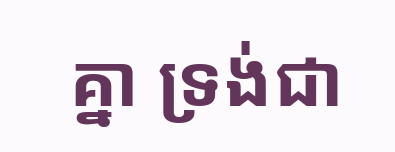គ្នា ទ្រង់ជា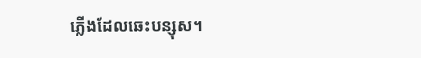ភ្លើងដែលឆេះបន្សុស។